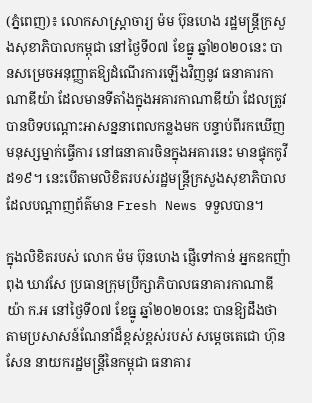(ភ្នំពេញ)៖ លោកសាស្រ្តាចារ្យ ម៉ម ប៊ុនហេង រដ្ឋមន្ត្រីក្រសួងសុខាភិបាលកម្ពុជា នៅថ្ងៃទី០៧ ខែធ្នូ ឆ្នាំ២០២០នេះ បានសម្រេចអនុញ្ញាតឱ្យដំណើរការឡើងវិញនូវ ធនាគារកាណាឌីយ៉ា ដែលមានទីតាំងក្នុងអគារកាណាឌីយ៉ា ដែលត្រូវបានបិទបណ្តោះអាសន្ននាពេលកន្លងមក បន្ទាប់ពីរកឃើញមនុស្សម្នាក់ធ្វើការ នៅធនាគារចិនក្នុងអគារនេះ មានផ្ទុកកូវីដ១៩។ នេះបើតាមលិខិតរបស់រដ្ឋមន្រ្តីក្រសួងសុខាភិបាល ដែលបណ្តាញព័ត៌មាន Fresh News ទទួលបាន។

ក្នុងលិខិតរបស់ លោក ម៉ម ប៊ុនហេង ផ្ញើទៅកាន់ អ្នកឧកញ៉ា ពុង ឃាវសែ ប្រធានក្រុមប្រឹក្សាភិបាលធនាគារកាណាឌីយ៉ា ក.អ នៅថ្ងៃទី០៧ ខែធ្នូ ឆ្នាំ២០២០នេះ បានឱ្យដឹងថា តាមប្រសាសន៍ណែនាំដ៏ខ្ពស់ខ្ពស់របស់ សម្តេចតេជោ ហ៊ុន សែន នាយករដ្ឋមន្រ្តីនៃកម្ពុជា ធនាគារ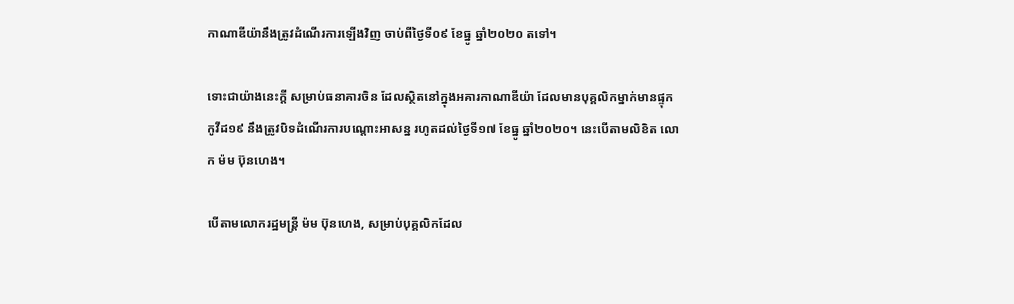កាណាឌីយ៉ានឹងត្រូវដំណើរការឡើងវិញ ចាប់ពីថ្ងៃទី០៩ ខែធ្នូ ឆ្នាំ២០២០ តទៅ។

ទោះជាយ៉ាងនេះក្តី សម្រាប់ធនាគារចិន ដែលស្ថិតនៅក្នុងអគារកាណាឌីយ៉ា ដែលមានបុគ្គលិកម្នាក់មានផ្ទុកកូវីដ១៩ នឹងត្រូវបិទដំណើរការបណ្តោះអាសន្ន រហូតដល់ថ្ងៃទី១៧ ខែធ្នូ ឆ្នាំ២០២០។ នេះបើតាមលិខិត លោក ម៉ម ប៊ុនហេង។

បើតាមលោករដ្ឋមន្រ្តី ម៉ម ប៊ុនហេង, សម្រាប់បុគ្គលិកដែល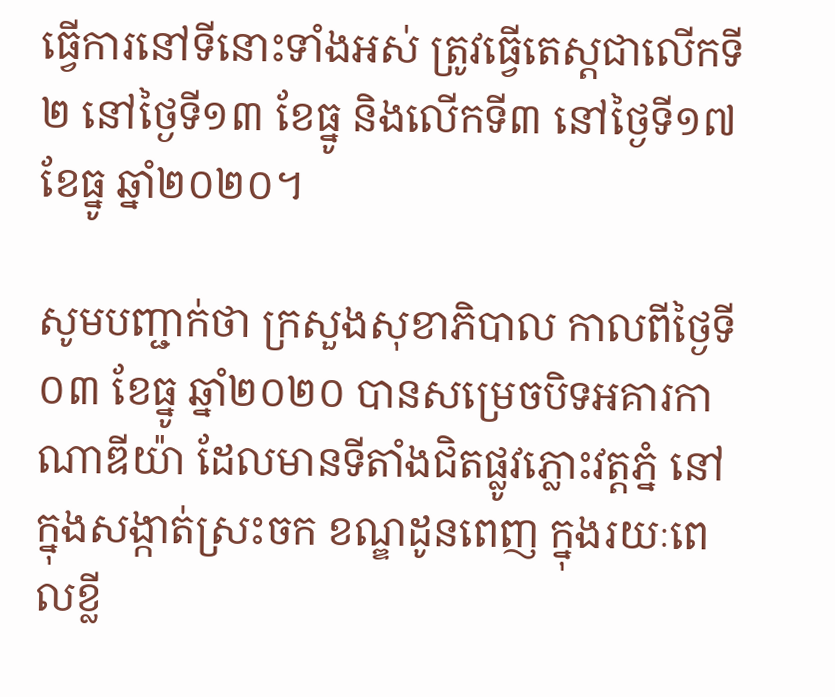ធ្វើការនៅទីនោះទាំងអស់ ត្រូវធ្វើតេស្តជាលើកទី២ នៅថ្ងៃទី១៣ ខែធ្នូ និងលើកទី៣ នៅថ្ងៃទី១៧ ខែធ្នូ ឆ្នាំ២០២០។

សូមបញ្ជាក់ថា ក្រសួងសុខាភិបាល កាលពីថ្ងៃទី០៣ ខែធ្នូ ឆ្នាំ២០២០ បានសម្រេចបិទអគារកាណាឌីយ៉ា ដែលមានទីតាំងជិតផ្លូវភ្លោះវត្តភ្នំ នៅក្នុងសង្កាត់ស្រះចក ខណ្ឌដូនពេញ ក្នុងរយៈពេលខ្លី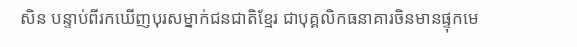សិន បន្ទាប់ពីរកឃើញបុរសម្នាក់ជនជាតិខ្មែរ ជាបុគ្គលិកធនាគារចិនមានផ្ទុកមេ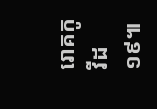រោគកូវីដ១៩៕